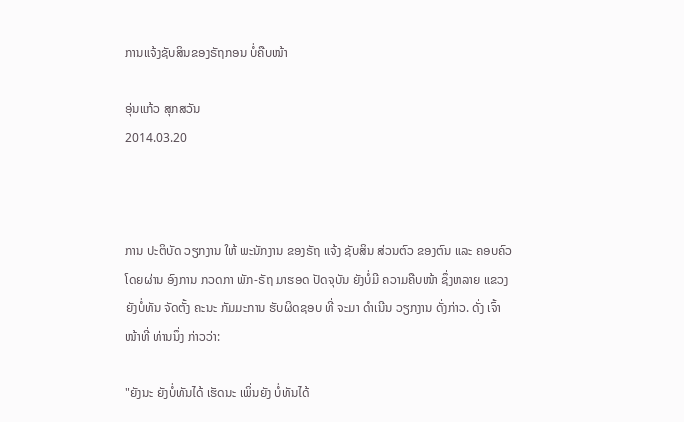ການແຈ້ງຊັບສິນຂອງຣັຖກອນ ບໍ່ຄືບໜ້າ

ອຸ່ນແກ້ວ ສຸກສວັນ
2014.03.20



ການ ປະຕິບັດ ວຽກງານ ໃຫ້ ພະນັກງານ ຂອງຣັຖ ແຈ້ງ ຊັບສິນ ສ່ວນຕົວ ຂອງຕົນ ແລະ ຄອບຄົວ ໂດຍຜ່ານ ອົງການ ກວດກາ ພັກ-ຣັຖ ມາຮອດ ປັດຈຸບັນ ຍັງບໍ່ມີ ຄວາມຄືບໜ້າ ຊຶ່ງຫລາຍ ແຂວງ ຍັງບໍ່ທັນ ຈັດຕັ້ງ ຄະນະ ກັມມະການ ຮັບຜິດຊອບ ທີ່ ຈະມາ ດໍາເນີນ ວຽກງານ ດັ່ງກ່າວ. ດັ່ງ ເຈົ້າໜ້າທີ່ ທ່ານນຶ່ງ ກ່າວວ່າ:

"ຍັງນະ ຍັງບໍ່ທັນໄດ້ ເຮັດນະ ເພິ່ນຍັງ ບໍ່ທັນໄດ້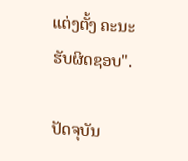ແຕ່ງຕັ້ງ ຄະນະ ຮັບຜິດຊອບ".

ປັດຈຸບັນ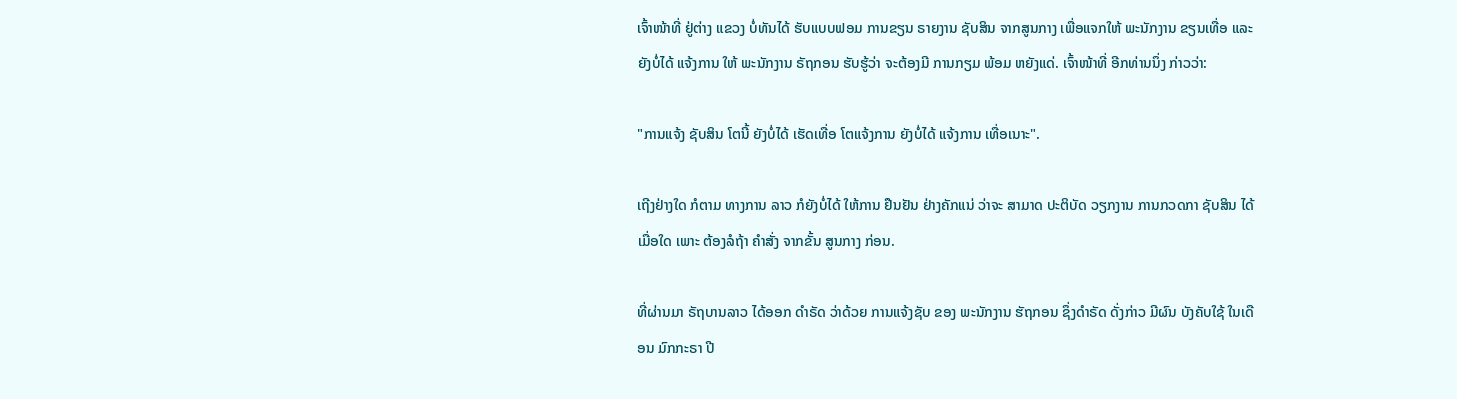ເຈົ້າໜ້າທີ່ ຢູ່ຕ່າງ ແຂວງ ບໍ່ທັນໄດ້ ຮັບແບບຟອມ ການຂຽນ ຣາຍງານ ຊັບສິນ ຈາກສູນກາງ ເພື່ອແຈກໃຫ້ ພະນັກງານ ຂຽນເທື່ອ ແລະ ຍັງບໍ່ໄດ້ ແຈ້ງການ ໃຫ້ ພະນັກງານ ຣັຖກອນ ຮັບຮູ້ວ່າ ຈະຕ້ອງມີ ການກຽມ ພ້ອມ ຫຍັງແດ່. ເຈົ້າໜ້າທີ່ ອີກທ່ານນຶ່ງ ກ່າວວ່າ:

"ການແຈ້ງ ຊັບສິນ ໂຕນີ້ ຍັງບໍ່ໄດ້ ເຮັດເທື່ອ ໂຕແຈ້ງການ ຍັງບໍ່ໄດ້ ແຈ້ງການ ເທື່ອເນາະ".

ເຖີງຢ່າງໃດ ກໍຕາມ ທາງການ ລາວ ກໍຍັງບໍ່ໄດ້ ໃຫ້ການ ຢືນຢັນ ຢ່າງຄັກແນ່ ວ່າຈະ ສາມາດ ປະຕິບັດ ວຽກງານ ການກວດກາ ຊັບສິນ ໄດ້ເມື່ອໃດ ເພາະ ຕ້ອງລໍຖ້າ ຄຳສັ່ງ ຈາກຂັ້ນ ສູນກາງ ກ່ອນ.

ທີ່ຜ່ານມາ ຣັຖບານລາວ ໄດ້ອອກ ດຳຣັດ ວ່າດ້ວຍ ການແຈ້ງຊັບ ຂອງ ພະນັກງານ ຮັຖກອນ ຊຶ່ງດຳຣັດ ດັ່ງກ່າວ ມີຜົນ ບັງຄັບໃຊ້ ໃນເດືອນ ມົກກະຣາ ປີ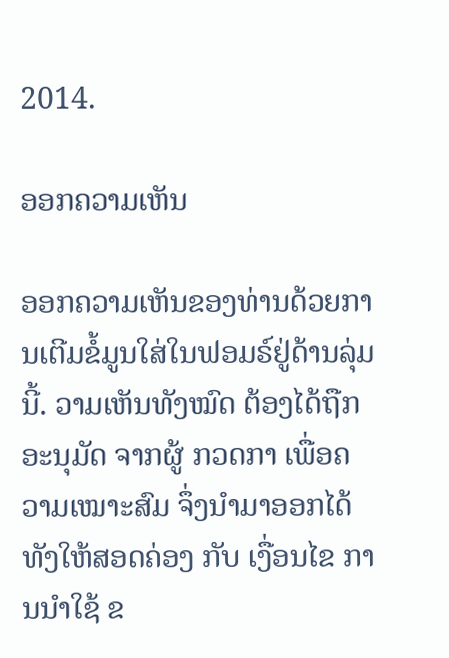2014.

ອອກຄວາມເຫັນ

ອອກຄວາມເຫັນຂອງທ່ານດ້ວຍການເຕີມຂໍ້ມູນໃສ່ໃນຟອມຣ໌ຢູ່ດ້ານລຸ່ມນີ້. ວາມເຫັນທັງໝົດ ຕ້ອງໄດ້ຖືກ ອະນຸມັດ ຈາກຜູ້ ກວດກາ ເພື່ອຄວາມເໝາະສົມ ຈຶ່ງນໍາມາອອກໄດ້ ທັງໃຫ້ສອດຄ່ອງ ກັບ ເງື່ອນໄຂ ການນຳໃຊ້ ຂ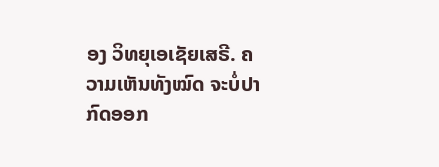ອງ ວິທຍຸເອເຊັຍເສຣີ. ຄວາມເຫັນທັງໝົດ ຈະບໍ່ປາກົດອອກ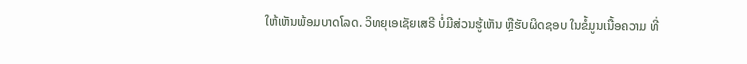ໃຫ້ເຫັນພ້ອມບາດໂລດ. ວິທຍຸເອເຊັຍເສຣີ ບໍ່ມີສ່ວນຮູ້ເຫັນ ຫຼືຮັບຜິດຊອບ ໃນຂໍ້ມູນເນື້ອຄວາມ ທີ່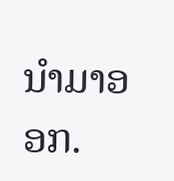ນໍາມາອອກ.